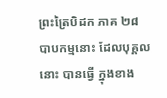ព្រះត្រៃបិដក ភាគ ២៨
បាបកម្មនោះ ដែលបុគ្គលនោះ បានធ្វើ ក្នុងខាង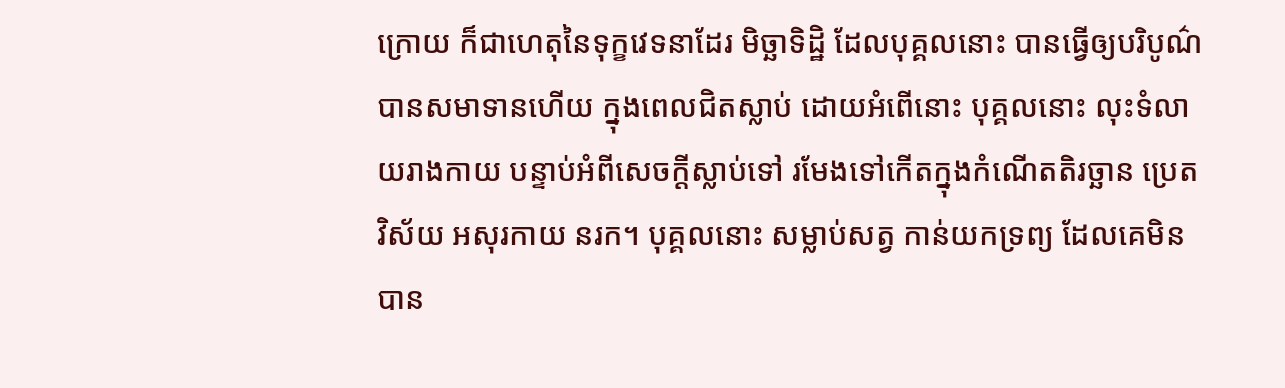ក្រោយ ក៏ជាហេតុនៃទុក្ខវេទនាដែរ មិច្ឆាទិដ្ឋិ ដែលបុគ្គលនោះ បានធ្វើឲ្យបរិបូណ៌ បានសមាទានហើយ ក្នុងពេលជិតស្លាប់ ដោយអំពើនោះ បុគ្គលនោះ លុះទំលាយរាងកាយ បន្ទាប់អំពីសេចក្តីស្លាប់ទៅ រមែងទៅកើតក្នុងកំណើតតិរច្ឆាន ប្រេតវិស័យ អសុរកាយ នរក។ បុគ្គលនោះ សម្លាប់សត្វ កាន់យកទ្រព្យ ដែលគេមិនបាន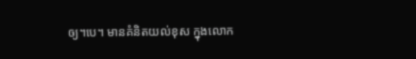ឲ្យ។បេ។ មានគំនិតយល់ខុស ក្នុងលោក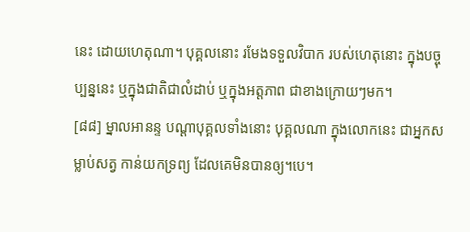នេះ ដោយហេតុណា។ បុគ្គលនោះ រមែងទទួលវិបាក របស់ហេតុនោះ ក្នុងបច្ចុប្បន្ននេះ ឬក្នុងជាតិជាលំដាប់ ឬក្នុងអត្តភាព ជាខាងក្រោយៗមក។
[៨៨] ម្នាលអានន្ទ បណ្តាបុគ្គលទាំងនោះ បុគ្គលណា ក្នុងលោកនេះ ជាអ្នកសម្លាប់សត្វ កាន់យកទ្រព្យ ដែលគេមិនបានឲ្យ។បេ។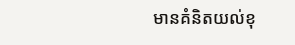មានគំនិតយល់ខុ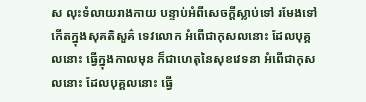ស លុះទំលាយរាងកាយ បន្ទាប់អំពីសេចក្តីស្លាប់ទៅ រមែងទៅកើតក្នុងសុគតិសួគ៌ ទេវលោក អំពើជាកុសលនោះ ដែលបុគ្គលនោះ ធ្វើក្នុងកាលមុន ក៏ជាហេតុនៃសុខវេទនា អំពើជាកុសលនោះ ដែលបុគ្គលនោះ ធ្វើ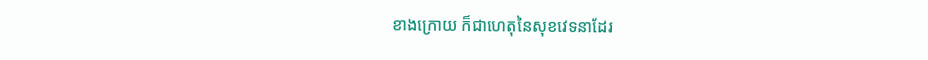ខាងក្រោយ ក៏ជាហេតុនៃសុខវេទនាដែរ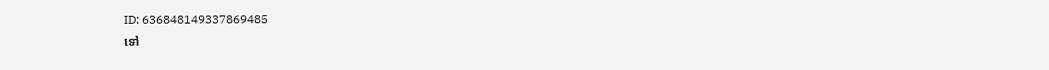ID: 636848149337869485
ទៅ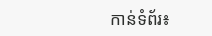កាន់ទំព័រ៖